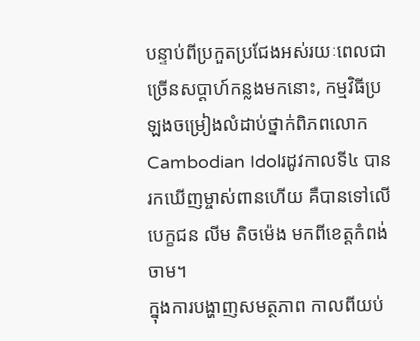បន្ទាប់ពីប្រកួតប្រជែងអស់រយៈពេលជាច្រើនសប្ដាហ៍កន្លងមកនោះ, កម្មវិធីប្រឡងចម្រៀងលំដាប់ថ្នាក់ពិភពលោកCambodian Idolរដូវកាលទី៤ បានរកឃើញម្ចាស់ពានហើយ គឺបានទៅលើបេក្ខជន លីម តិចម៉េង មកពីខេត្តកំពង់ចាម។
ក្នុងការបង្ហាញសមត្ថភាព កាលពីយប់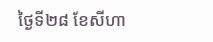ថ្ងៃទី២៨ ខែសីហា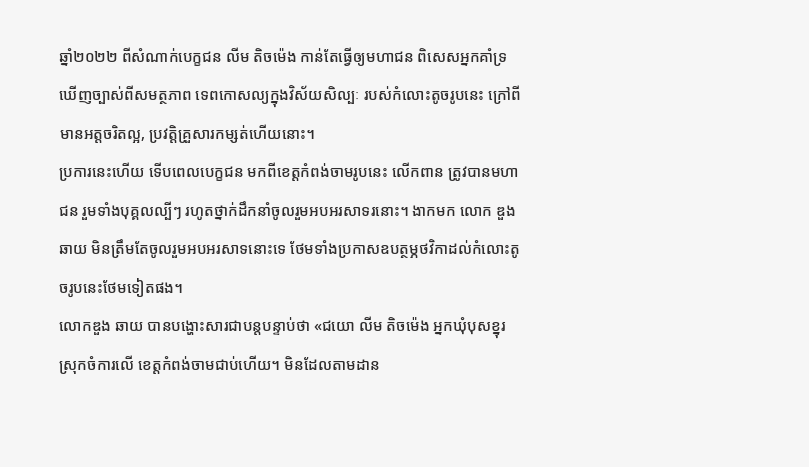ឆ្នាំ២០២២ ពីសំណាក់បេក្ខជន លីម តិចម៉េង កាន់តែធ្វើឲ្យមហាជន ពិសេសអ្នកគាំទ្រឃើញច្បាស់ពីសមត្ថភាព ទេពកោសល្យក្នុងវិស័យសិល្បៈ របស់កំលោះតូចរូបនេះ ក្រៅពីមានអត្តចរិតល្អ, ប្រវត្តិគ្រួសារកម្សត់ហើយនោះ។
ប្រការនេះហើយ ទើបពេលបេក្ខជន មកពីខេត្តកំពង់ចាមរូបនេះ លើកពាន ត្រូវបានមហាជន រួមទាំងបុគ្គលល្បីៗ រហូតថ្នាក់ដឹកនាំចូលរួមអបអរសាទរនោះ។ ងាកមក លោក ឌួង ឆាយ មិនត្រឹមតែចូលរួមអបអរសាទនោះទេ ថែមទាំងប្រកាសឧបត្ថម្ភថវិកាដល់កំលោះតូចរូបនេះថែមទៀតផង។
លោកឌួង ឆាយ បានបង្ហោះសារជាបន្តបន្ទាប់ថា «ជយោ លីម តិចម៉េង អ្នកឃុំបុសខ្នុរ ស្រុកចំការលើ ខេត្តកំពង់ចាមជាប់ហើយ។ មិនដែលតាមដាន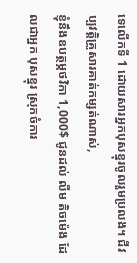ទេលើកទី 1 ដោយសារអ្នកបុសខ្នុរចូលរួមប្រលង។ ជីវប្បវត្តិគ្រួសារគាត់កម្សត់ណាស់,
ខ្ញុំនឹងឧបត្ថម្ភថវិកា 1,000$ ជូនដល់ លីម តិចម៉េង ដែលជាអ្នក បុសខ្នុរ ស្រុកចំការ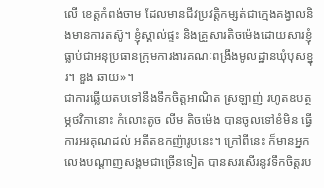លើ ខេត្តកំពង់ចាម ដែលមានជីវប្រវត្តិកម្សត់ជាក្មេងគង្វាលនិងមានការតស៊ូ។ ខ្ញុំស្គាល់ផ្ទះ និងគ្រួសារតិចម៉េងដោយសារខ្ញុំធ្លាប់ជាអនុប្រធានក្រុមការងារគណៈពង្រឹងមូលដ្ឋានឃុំបុសខ្នុរ។ ឌួង ឆាយ»។
ជាការឆ្លើយតបទៅនឹងទឹកចិត្តអាណិត ស្រឡាញ់ រហូតឧបត្ថម្ភថវិកានោះ កំលោះតូច លីម តិចម៉េង បានចូលទៅខំមិន ធ្វើការអរគុណដល់ អតីតឧកញ៉ារូបនេះ។ ក្រៅពីនេះ ក៏មានអ្នកលេងបណ្ដាញសង្គមជាច្រើនទៀត បានសរសើរនូវទឹកចិត្តរប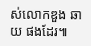ស់លោកឌួង ឆាយ ផងដែរ៕